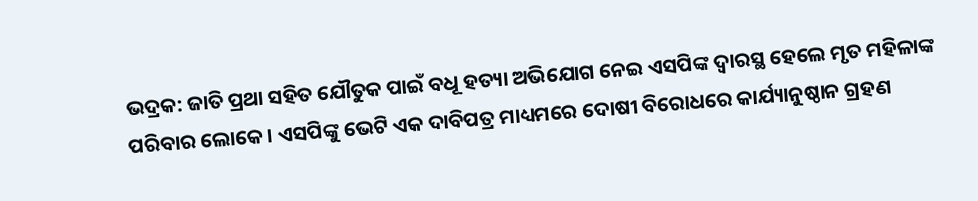ଭଦ୍ରକ: ଜାତି ପ୍ରଥା ସହିତ ଯୌତୁକ ପାଇଁ ବଧୂ ହତ୍ୟା ଅଭିଯୋଗ ନେଇ ଏସପିଙ୍କ ଦ୍ବାରସ୍ଥ ହେଲେ ମୃତ ମହିଳାଙ୍କ ପରିବାର ଲୋକେ । ଏସପିଙ୍କୁ ଭେଟି ଏକ ଦାବିପତ୍ର ମାଧ୍ୟମରେ ଦୋଷୀ ବିରୋଧରେ କାର୍ଯ୍ୟାନୁଷ୍ଠାନ ଗ୍ରହଣ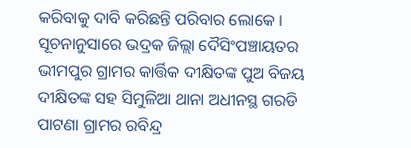କରିବାକୁ ଦାବି କରିଛନ୍ତି ପରିବାର ଲୋକେ । ସୂଚନାନୁସାରେ ଭଦ୍ରକ ଜିଲ୍ଲା ଦୈସିଂପଞ୍ଚାୟତର ଭୀମପୁର ଗ୍ରାମର କାର୍ତ୍ତିକ ଦୀକ୍ଷିତଙ୍କ ପୁଅ ବିଜୟ ଦୀକ୍ଷିତଙ୍କ ସହ ସିମୁଳିଆ ଥାନା ଅଧୀନସ୍ଥ ଗରଡି ପାଟଣା ଗ୍ରାମର ରବିନ୍ଦ୍ର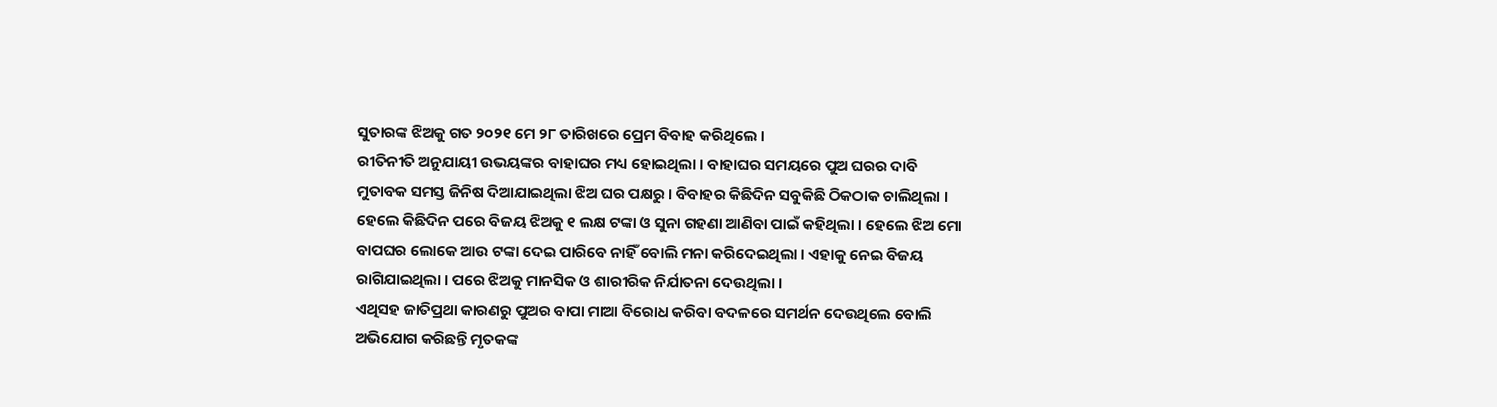ସୁତାରଙ୍କ ଝିଅକୁ ଗତ ୨୦୨୧ ମେ ୨୮ ତାରିଖରେ ପ୍ରେମ ବିବାହ କରିଥିଲେ ।
ରୀତିନୀତି ଅନୁଯାୟୀ ଉଭୟଙ୍କର ବାହାଘର ମଧ୍ୟ ହୋଇଥିଲା । ବାହାଘର ସମୟରେ ପୁଅ ଘରର ଦାବି ମୁତାବକ ସମସ୍ତ ଜିନିଷ ଦିଆଯାଇଥିଲା ଝିଅ ଘର ପକ୍ଷରୁ । ବିବାହର କିଛିଦିନ ସବୁକିଛି ଠିକଠାକ ଚାଲିଥିଲା । ହେଲେ କିଛିଦିନ ପରେ ବିଜୟ ଝିଅକୁ ୧ ଲକ୍ଷ ଟଙ୍କା ଓ ସୁନା ଗହଣା ଆଣିବା ପାଇଁ କହିଥିଲା । ହେଲେ ଝିଅ ମୋ ବାପଘର ଲୋକେ ଆଉ ଟଙ୍କା ଦେଇ ପାରିବେ ନାହିଁ ବୋଲି ମନା କରିଦେଇଥିଲା । ଏହାକୁ ନେଇ ବିଜୟ ରାଗିଯାଇଥିଲା । ପରେ ଝିଅକୁ ମାନସିକ ଓ ଶାରୀରିକ ନିର୍ଯାତନା ଦେଉଥିଲା ।
ଏଥିସହ ଜାତିପ୍ରଥା କାରଣରୁ ପୁଅର ବାପା ମାଆ ବିରୋଧ କରିବା ବଦଳରେ ସମର୍ଥନ ଦେଉଥିଲେ ବୋଲି ଅଭିଯୋଗ କରିଛନ୍ତି ମୃତକଙ୍କ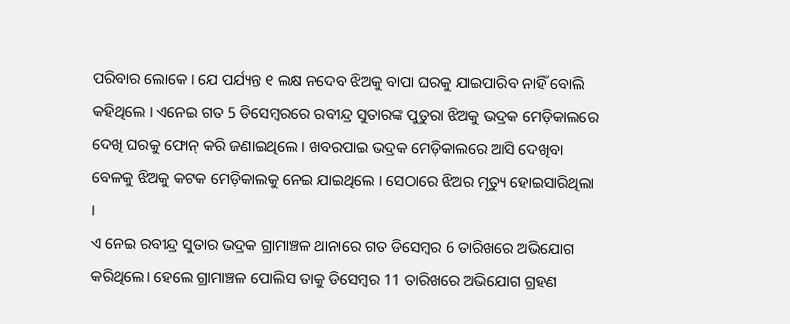ପରିବାର ଲୋକେ । ଯେ ପର୍ଯ୍ୟନ୍ତ ୧ ଲକ୍ଷ ନଦେବ ଝିଅକୁ ବାପା ଘରକୁ ଯାଇପାରିବ ନାହିଁ ବୋଲି କହିଥିଲେ । ଏନେଇ ଗତ 5 ଡିସେମ୍ବରରେ ରବୀନ୍ଦ୍ର ସୁତାରଙ୍କ ପୁତୁରା ଝିଅକୁ ଭଦ୍ରକ ମେଡ଼ିକାଲରେ ଦେଖି ଘରକୁ ଫୋନ୍ କରି ଜଣାଇଥିଲେ । ଖବରପାଇ ଭଦ୍ରକ ମେଡ଼ିକାଲରେ ଆସି ଦେଖିବା ବେଳକୁ ଝିଅକୁ କଟକ ମେଡ଼ିକାଲକୁ ନେଇ ଯାଇଥିଲେ । ସେଠାରେ ଝିଅର ମୃତ୍ୟୁ ହୋଇସାରିଥିଲା ।
ଏ ନେଇ ରବୀନ୍ଦ୍ର ସୁତାର ଭଦ୍ରକ ଗ୍ରାମାଞ୍ଚଳ ଥାନାରେ ଗତ ଡିସେମ୍ବର 6 ତାରିଖରେ ଅଭିଯୋଗ କରିଥିଲେ। ହେଲେ ଗ୍ରାମାଞ୍ଚଳ ପୋଲିସ ତାକୁ ଡିସେମ୍ବର 11 ତାରିଖରେ ଅଭିଯୋଗ ଗ୍ରହଣ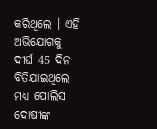କରିଥିଲେ । ଏହି ଅଭିଯୋଗକୁ ଦୀର୍ଘ 45 ଦିନ ବିତିଯାଇଥିଲେ ମଧ୍ୟ ପୋଲିସ ଦୋଷୀଙ୍କ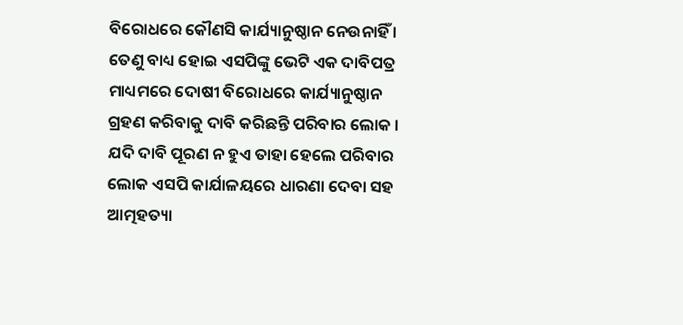ବିରୋଧରେ କୌଣସି କାର୍ଯ୍ୟାନୁଷ୍ଠାନ ନେଉନାହିଁ । ତେଣୁ ବାଧ୍ୟ ହୋଇ ଏସପିଙ୍କୁ ଭେଟି ଏକ ଦାବିପତ୍ର ମାଧ୍ୟମରେ ଦୋଷୀ ବିରୋଧରେ କାର୍ଯ୍ୟାନୁଷ୍ଠାନ ଗ୍ରହଣ କରିବାକୁ ଦାବି କରିଛନ୍ତି ପରିବାର ଲୋକ । ଯଦି ଦାବି ପୂରଣ ନ ହୁଏ ତାହା ହେଲେ ପରିବାର ଲୋକ ଏସପି କାର୍ଯାଳୟରେ ଧାରଣା ଦେବା ସହ ଆତ୍ମହତ୍ୟା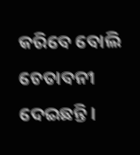କରିବେ ବୋଲି ଚେତାବନୀ ଦେଇଛନ୍ତି ।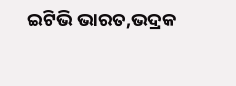ଇଟିଭି ଭାରତ,ଭଦ୍ରକ